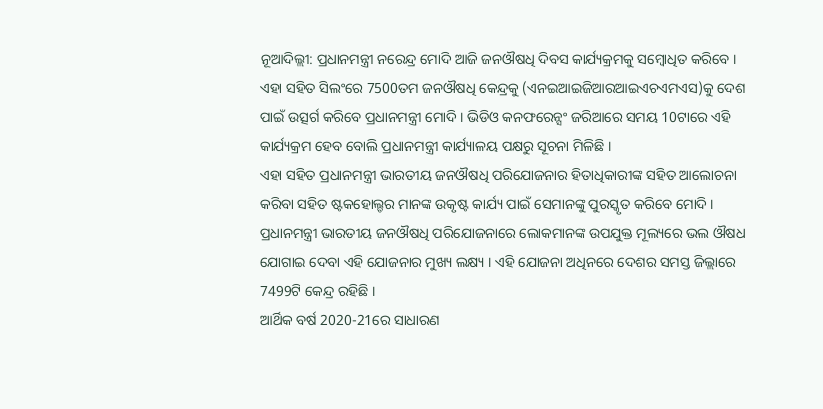ନୂଆଦିଲ୍ଲୀ: ପ୍ରଧାନମନ୍ତ୍ରୀ ନରେନ୍ଦ୍ର ମୋଦି ଆଜି ଜନଔଷଧି ଦିବସ କାର୍ଯ୍ୟକ୍ରମକୁ ସମ୍ବୋଧିତ କରିବେ । ଏହା ସହିତ ସିଲଂରେ 7500ତମ ଜନଔଷଧି କେନ୍ଦ୍ରକୁ (ଏନଇଆଇଜିଆରଆଇଏଚଏମଏସ)କୁ ଦେଶ ପାଇଁ ଉତ୍ସର୍ଗ କରିବେ ପ୍ରଧାନମନ୍ତ୍ରୀ ମୋଦି । ଭିଡିଓ କନଫରେନ୍ସଂ ଜରିଆରେ ସମୟ 10ଟାରେ ଏହି କାର୍ଯ୍ୟକ୍ରମ ହେବ ବୋଲି ପ୍ରଧାନମନ୍ତ୍ରୀ କାର୍ଯ୍ୟାଳୟ ପକ୍ଷରୁ ସୂଚନା ମିଳିଛି ।
ଏହା ସହିତ ପ୍ରଧାନମନ୍ତ୍ରୀ ଭାରତୀୟ ଜନଔଷଧି ପରିଯୋଜନାର ହିତାଧିକାରୀଙ୍କ ସହିତ ଆଲୋଚନା କରିବା ସହିତ ଷ୍ଟକହୋଲ୍ଡର ମାନଙ୍କ ଉକୃଷ୍ଟ କାର୍ଯ୍ୟ ପାଇଁ ସେମାନଙ୍କୁ ପୁରସ୍କୃତ କରିବେ ମୋଦି । ପ୍ରଧାନମନ୍ତ୍ରୀ ଭାରତୀୟ ଜନଔଷଧି ପରିଯୋଜନାରେ ଲୋକମାନଙ୍କ ଉପଯୁକ୍ତ ମୂଲ୍ୟରେ ଭଲ ଔଷଧ ଯୋଗାଇ ଦେବା ଏହି ଯୋଜନାର ମୁଖ୍ୟ ଲକ୍ଷ୍ୟ । ଏହି ଯୋଜନା ଅଧିନରେ ଦେଶର ସମସ୍ତ ଜିଲ୍ଲାରେ 7499ଟି କେନ୍ଦ୍ର ରହିଛି ।
ଆର୍ଥିକ ବର୍ଷ 2020-21ରେ ସାଧାରଣ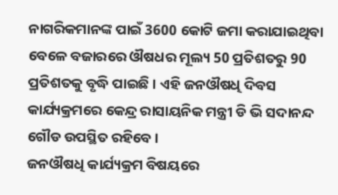ନାଗରିକମାନଙ୍କ ପାଇଁ 3600 କୋଟି ଜମା କରାଯାଇଥିବା ବେଳେ ବଜାରରେ ଔଷଧର ମୂଲ୍ୟ 50 ପ୍ରତିଶତରୁ 90 ପ୍ରତିଶତକୁ ବୃଦ୍ଧି ପାଇଛି । ଏହି ଜନଔଷଧି ଦିବସ କାର୍ଯ୍ୟକ୍ରମରେ କେନ୍ଦ୍ର ରାସାୟନିକ ମନ୍ତ୍ରୀ ଡି ଭି ସଦାନନ୍ଦ ଗୌଡ ଉପସ୍ଥିତ ରହିବେ ।
ଜନଔଷଧି କାର୍ଯ୍ୟକ୍ରମ ବିଷୟରେ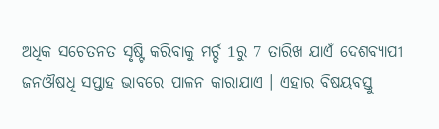ଅଧିକ ସଚେତନତ ସୃଷ୍ଟି କରିବାକୁ ମର୍ଚ୍ଚ 1ରୁ 7 ତାରିଖ ଯାଏଁ ଦେଶବ୍ୟାପୀ ଜନଔଷଧି ସପ୍ତାହ ଭାବରେ ପାଳନ କାରାଯାଏ । ଏହାର ବିଷୟବସ୍ତୁ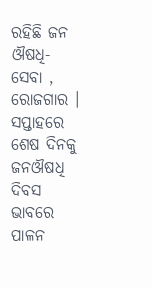ରହିଛି ଜନ ଔଷଧି-ସେବା , ରୋଜଗାର । ସପ୍ତାହରେ ଶେଷ ଦିନକୁ ଜନଔଷଧି ଦିବସ ଭାବରେ ପାଳନ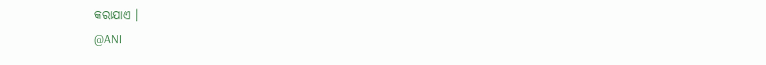କରାଯାଏ ।
@ANI